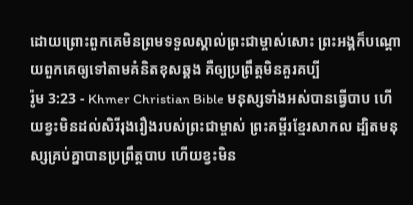ដោយព្រោះពួកគេមិនព្រមទទួលស្គាល់ព្រះជាម្ចាស់សោះ ព្រះអង្គក៏បណ្ដោយពួកគេឲ្យទៅតាមគំនិតខុសឆ្គង គឺឲ្យប្រព្រឹត្ដមិនគួរគប្បី
រ៉ូម 3:23 - Khmer Christian Bible មនុស្សទាំងអស់បានធ្វើបាប ហើយខ្វះមិនដល់សិរីរុងរឿងរបស់ព្រះជាម្ចាស់ ព្រះគម្ពីរខ្មែរសាកល ដ្បិតមនុស្សគ្រប់គ្នាបានប្រព្រឹត្តបាប ហើយខ្វះមិន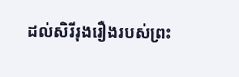ដល់សិរីរុងរឿងរបស់ព្រះ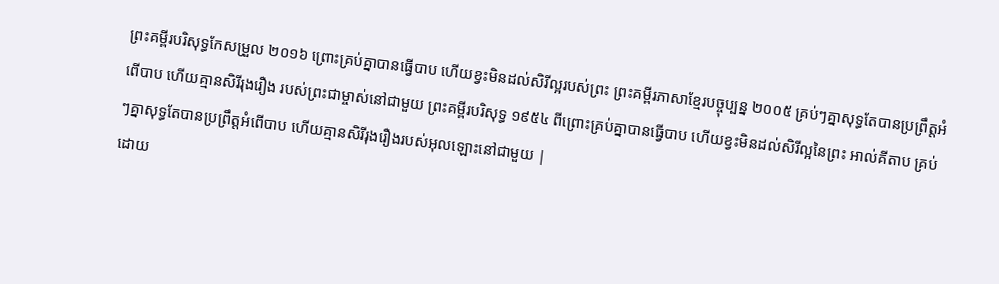ព្រះគម្ពីរបរិសុទ្ធកែសម្រួល ២០១៦ ព្រោះគ្រប់គ្នាបានធ្វើបាប ហើយខ្វះមិនដល់សិរីល្អរបស់ព្រះ ព្រះគម្ពីរភាសាខ្មែរបច្ចុប្បន្ន ២០០៥ គ្រប់ៗគ្នាសុទ្ធតែបានប្រព្រឹត្តអំពើបាប ហើយគ្មានសិរីរុងរឿង របស់ព្រះជាម្ចាស់នៅជាមួយ ព្រះគម្ពីរបរិសុទ្ធ ១៩៥៤ ពីព្រោះគ្រប់គ្នាបានធ្វើបាប ហើយខ្វះមិនដល់សិរីល្អនៃព្រះ អាល់គីតាប គ្រប់ៗគ្នាសុទ្ធតែបានប្រព្រឹត្ដអំពើបាប ហើយគ្មានសិរីរុងរឿងរបស់អុលឡោះនៅជាមួយ |
ដោយ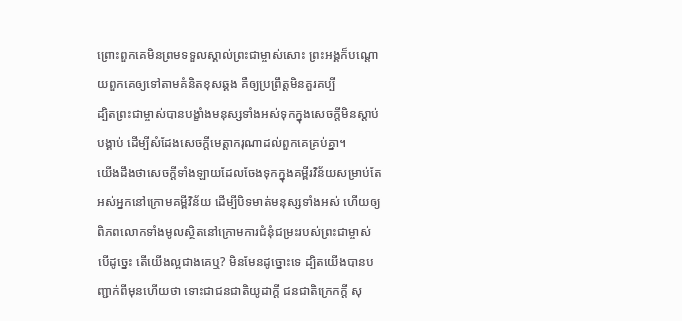ព្រោះពួកគេមិនព្រមទទួលស្គាល់ព្រះជាម្ចាស់សោះ ព្រះអង្គក៏បណ្ដោយពួកគេឲ្យទៅតាមគំនិតខុសឆ្គង គឺឲ្យប្រព្រឹត្ដមិនគួរគប្បី
ដ្បិតព្រះជាម្ចាស់បានបង្ខាំងមនុស្សទាំងអស់ទុកក្នុងសេចក្ដីមិនស្ដាប់បង្គាប់ ដើម្បីសំដែងសេចក្ដីមេត្ដាករុណាដល់ពួកគេគ្រប់គ្នា។
យើងដឹងថាសេចក្ដីទាំងឡាយដែលចែងទុកក្នុងគម្ពីរវិន័យសម្រាប់តែអស់អ្នកនៅក្រោមគម្ពីវិន័យ ដើម្បីបិទមាត់មនុស្សទាំងអស់ ហើយឲ្យពិភពលោកទាំងមូលស្ថិតនៅក្រោមការជំនុំជម្រះរបស់ព្រះជាម្ចាស់
បើដូច្នេះ តើយើងល្អជាងគេឬ? មិនមែនដូច្នោះទេ ដ្បិតយើងបានបញ្ជាក់ពីមុនហើយថា ទោះជាជនជាតិយូដាក្ដី ជនជាតិក្រេកក្ដី សុ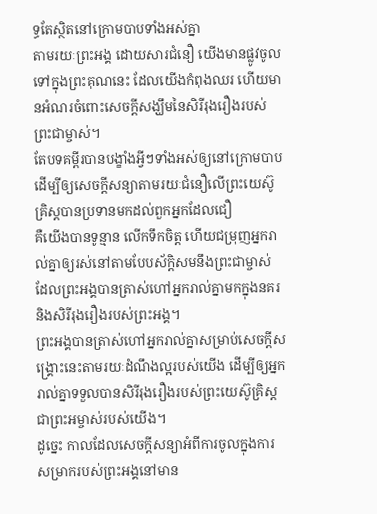ទ្ធតែស្ថិតនៅក្រោមបាបទាំងអស់គ្នា
តាមរយៈព្រះអង្គ ដោយសារជំនឿ យើងមានផ្លូវចូលទៅក្នុងព្រះគុណនេះ ដែលយើងកំពុងឈរ ហើយមានអំណរចំពោះសេចក្ដីសង្ឃឹមនៃសិរីរុងរឿងរបស់ព្រះជាម្ចាស់។
តែបទគម្ពីរបានបង្ខាំងអ្វីៗទាំងអស់ឲ្យនៅក្រោមបាប ដើម្បីឲ្យសេចក្ដីសន្យាតាមរយៈជំនឿលើព្រះយេស៊ូគ្រិស្ដបានប្រទានមកដល់ពួកអ្នកដែលជឿ
គឺយើងបានទូន្មាន លើកទឹកចិត្ដ ហើយជម្រុញអ្នករាល់គ្នាឲ្យរស់នៅតាមបែបស័ក្ដិសមនឹងព្រះជាម្ចាស់ ដែលព្រះអង្គបានត្រាស់ហៅអ្នករាល់គ្នាមកក្នុងនគរ និងសិរីរុងរឿងរបស់ព្រះអង្គ។
ព្រះអង្គបានត្រាស់ហៅអ្នករាល់គ្នាសម្រាប់សេចក្ដីសង្គ្រោះនេះតាមរយៈដំណឹងល្អរបស់យើង ដើម្បីឲ្យអ្នករាល់គ្នាទទួលបានសិរីរុងរឿងរបស់ព្រះយេស៊ូគ្រិស្ដ ជាព្រះអម្ចាស់របស់យើង។
ដូច្នេះ កាលដែលសេចក្ដីសន្យាអំពីការចូលក្នុងការសម្រាករបស់ព្រះអង្គនៅមាន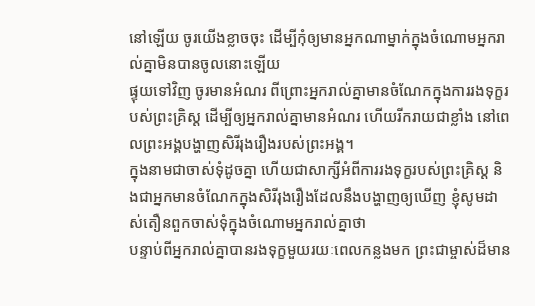នៅឡើយ ចូរយើងខ្លាចចុះ ដើម្បីកុំឲ្យមានអ្នកណាម្នាក់ក្នុងចំណោមអ្នករាល់គ្នាមិនបានចូលនោះឡើយ
ផ្ទុយទៅវិញ ចូរមានអំណរ ពីព្រោះអ្នករាល់គ្នាមានចំណែកក្នុងការរងទុក្ខរបស់ព្រះគ្រិស្ដ ដើម្បីឲ្យអ្នករាល់គ្នាមានអំណរ ហើយរីករាយជាខ្លាំង នៅពេលព្រះអង្គបង្ហាញសិរីរុងរឿងរបស់ព្រះអង្គ។
ក្នុងនាមជាចាស់ទុំដូចគ្នា ហើយជាសាក្សីអំពីការរងទុក្ខរបស់ព្រះគ្រិស្ដ និងជាអ្នកមានចំណែកក្នុងសិរីរុងរឿងដែលនឹងបង្ហាញឲ្យឃើញ ខ្ញុំសូមដាស់តឿនពួកចាស់ទុំក្នុងចំណោមអ្នករាល់គ្នាថា
បន្ទាប់ពីអ្នករាល់គ្នាបានរងទុក្ខមួយរយៈពេលកន្លងមក ព្រះជាម្ចាស់ដ៏មាន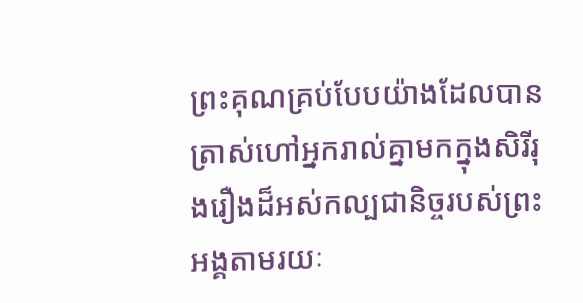ព្រះគុណគ្រប់បែបយ៉ាងដែលបានត្រាស់ហៅអ្នករាល់គ្នាមកក្នុងសិរីរុងរឿងដ៏អស់កល្បជានិច្ចរបស់ព្រះអង្គតាមរយៈ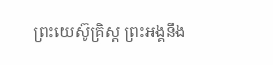ព្រះយេស៊ូគ្រិស្ដ ព្រះអង្គនឹង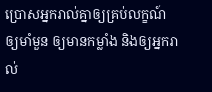ប្រោសអ្នករាល់គ្នាឲ្យគ្រប់លក្ខណ៍ ឲ្យមាំមួន ឲ្យមានកម្លាំង និងឲ្យអ្នករាល់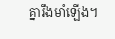គ្នារឹងមាំឡើង។